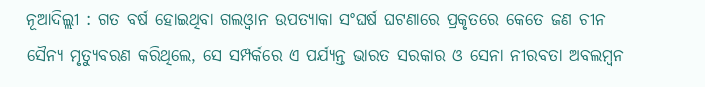ନୂଆଦିଲ୍ଲୀ : ଗତ ବର୍ଷ ହୋଇଥିବା ଗଲଓ୍ବାନ ଉପତ୍ୟାକା ସଂଘର୍ଷ ଘଟଣାରେ ପ୍ରକୃତରେ କେତେ ଜଣ ଚୀନ ସୈନ୍ୟ ମୃତ୍ୟୁବରଣ କରିଥିଲେ, ସେ ସମ୍ପର୍କରେ ଏ ପର୍ଯ୍ୟନ୍ତ ଭାରତ ସରକାର ଓ ସେନା ନୀରବତା ଅବଲମ୍ବନ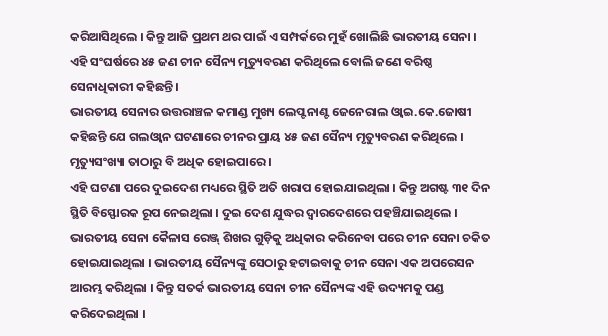କରିଆସିଥିଲେ । କିନ୍ତୁ ଆଜି ପ୍ରଥମ ଥର ପାଇଁ ଏ ସମ୍ପର୍କରେ ମୁହଁ ଖୋଲିଛି ଭାରତୀୟ ସେନା । ଏହି ସଂଘର୍ଷରେ ୪୫ ଜଣ ଚୀନ ସୈନ୍ୟ ମୃତ୍ୟୁବରଣ କରିଥିଲେ ବୋଲି ଜଣେ ବରିଷ୍ଠ ସେନାଧିକାରୀ କହିଛନ୍ତି ।
ଭାରତୀୟ ସେନାର ଉତ୍ତରାଞ୍ଚଳ କମାଣ୍ଡ ମୁଖ୍ୟ ଲେପ୍ଟନାଣ୍ଟ ଜେନେରାଲ ଓ୍ବାଇ.କେ.ଜୋଷୀ କହିଛନ୍ତି ଯେ ଗଲଓ୍ବାନ ଘଟଣାରେ ଚୀନର ପ୍ରାୟ ୪୫ ଜଣ ସୈନ୍ୟ ମୃତ୍ୟୁବରଣ କରିଥିଲେ । ମୃତ୍ୟୁସଂଖ୍ୟା ତାଠାରୁ ବି ଅଧିକ ହୋଇପାରେ ।
ଏହି ଘଟଣା ପରେ ଦୁଇଦେଶ ମଧ୍ୟରେ ସ୍ଥିତି ଅତି ଖରାପ ହୋଇଯାଇଥିଲା । କିନ୍ତୁ ଅଗଷ୍ଟ ୩୧ ଦିନ ସ୍ଥିତି ବିସ୍ଫୋରକ ରୂପ ନେଇଥିଲା । ଦୁଇ ଦେଶ ଯୁଦ୍ଧର ଦ୍ବାରଦେଶରେ ପହଞ୍ଚିଯାଇଥିଲେ । ଭାରତୀୟ ସେନା କୈଳାସ ରେଞ୍ଜ୍ ଶିଖର ଗୁଡ଼ିକୁ ଅଧିକାର କରିନେବା ପରେ ଚୀନ ସେନା ଚକିତ ହୋଇଯାଇଥିଲା । ଭାରତୀୟ ସୈନ୍ୟଙ୍କୁ ସେଠାରୁ ହଟାଇବାକୁ ଚୀନ ସେନା ଏକ ଅପରେସନ ଆରମ୍ଭ କରିଥିଲା । କିନ୍ତୁ ସତର୍କ ଭାରତୀୟ ସେନା ଚୀନ ସୈନ୍ୟଙ୍କ ଏହି ଉଦ୍ୟମକୁ ପଣ୍ଡ କରିଦେଇଥିଲା ।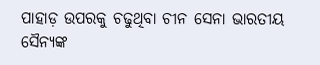ପାହାଡ଼ ଉପରକୁ ଚଢୁଥିବା ଚୀନ ସେନା ଭାରତୀୟ ସୈନ୍ୟଙ୍କ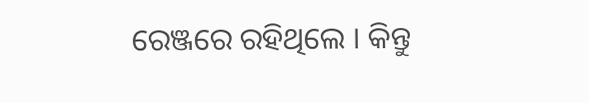ରେଞ୍ଜରେ ରହିଥିଲେ । କିନ୍ତୁ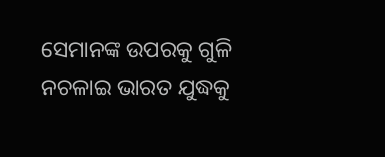ସେମାନଙ୍କ ଉପରକୁ ଗୁଳି ନଚଳାଇ ଭାରତ ଯୁଦ୍ଧକୁ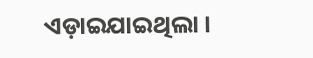ଏଡ଼ାଇଯାଇଥିଲା ।